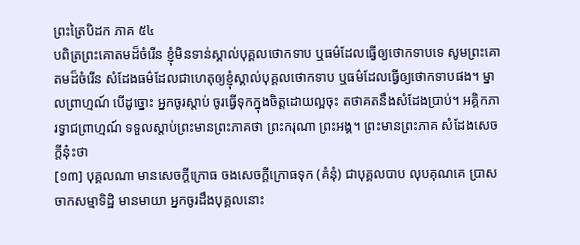ព្រះត្រៃបិដក ភាគ ៥៤
បពិត្រព្រះគោតមដ៏ចំរើន ខ្ញុំមិនទាន់ស្គាល់បុគ្គលថោកទាប ឬធម៌ដែលធ្វើឲ្យថោកទាបទេ សូមព្រះគោតមដ៏ចំរើន សំដែងធម៌ដែលជាហេតុឲ្យខ្ញុំស្គាល់បុគ្គលថោកទាប ឬធម៌ដែលធ្វើឲ្យថោកទាបផង។ ម្នាលព្រាហ្មណ៍ បើដូច្នោះ អ្នកចូរស្តាប់ ចូរធ្វើទុកក្នុងចិត្តដោយល្អចុះ តថាគតនឹងសំដែងប្រាប់។ អគិ្គកភារទ្វាជព្រាហ្មណ៍ ទទួលស្តាប់ព្រះមានព្រះភាគថា ព្រះករុណា ព្រះអង្គ។ ព្រះមានព្រះភាគ សំដែងសេចក្តីនុ៎ះថា
[១៣] បុគ្គលណា មានសេចក្តីក្រោធ ចងសេចក្តីក្រោធទុក (គំនុំ) ជាបុគ្គលបាប លុបគុណគេ ប្រាសចាកសម្មាទិដ្ឋិ មានមាយា អ្នកចូរដឹងបុគ្គលនោះ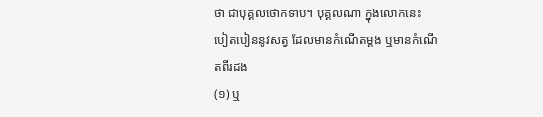ថា ជាបុគ្គលថោកទាប។ បុគ្គលណា ក្នុងលោកនេះ បៀតបៀននូវសត្វ ដែលមានកំណើតម្តង ឬមានកំណើតពីរដង
(១) ឬ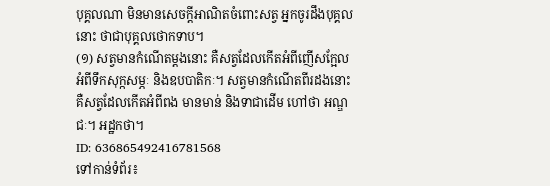បុគ្គលណា មិនមានសេចក្តីអាណិតចំពោះសត្វ អ្នកចូរដឹងបុគ្គលនោះ ថាជាបុគ្គលថោកទាប។
(១) សត្វមានកំណើតម្តងនោះ គឺសត្វដែលកើតអំពីញើសក្អែល អំពីទឹកសុក្កសម្ភៈ និងឧបបាតិកៈ។ សត្វមានកំណើតពីរដងនោះ គឺសត្វដែលកើតអំពីពង មានមាន់ និងទាជាដើម ហៅថា អណ្ឌជៈ។ អដ្ឋកថា។
ID: 636865492416781568
ទៅកាន់ទំព័រ៖